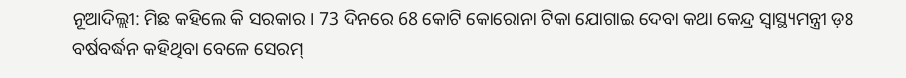ନୂଆଦିଲ୍ଲୀ: ମିଛ କହିଲେ କି ସରକାର । 73 ଦିନରେ 68 କୋଟି କୋରୋନା ଟିକା ଯୋଗାଇ ଦେବା କଥା କେନ୍ଦ୍ର ସ୍ବାସ୍ଥ୍ୟମନ୍ତ୍ରୀ ଡ଼ଃ ବର୍ଷବର୍ଦ୍ଧନ କହିଥିବା ବେଳେ ସେରମ୍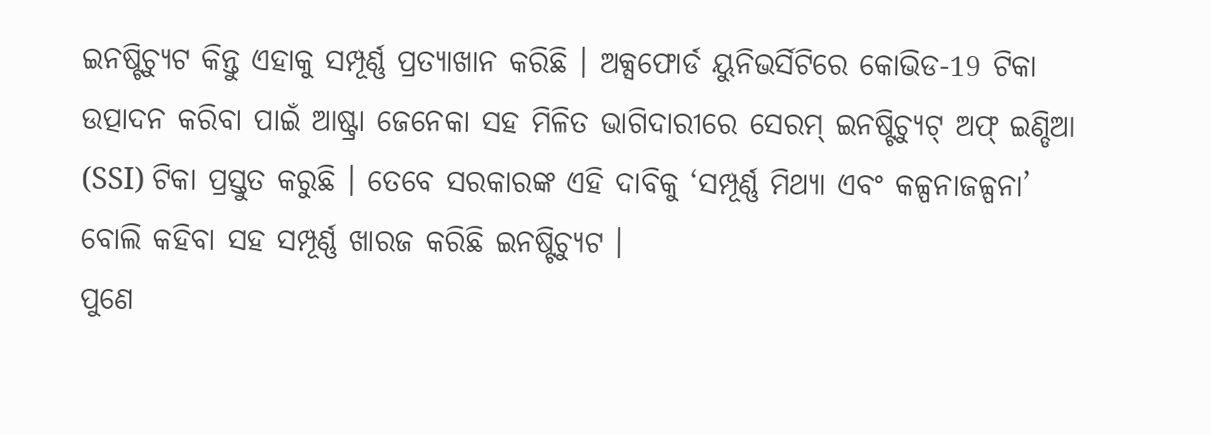ଇନଷ୍ଟିଚ୍ୟୁଟ କିନ୍ତୁ ଏହାକୁ ସମ୍ପୂର୍ଣ୍ଣ ପ୍ରତ୍ୟାଖାନ କରିଛି । ଅକ୍ସଫୋର୍ଡ ୟୁନିଭର୍ସିଟିରେ କୋଭିଡ-19 ଟିକା ଉତ୍ପାଦନ କରିବା ପାଇଁ ଆଷ୍ଟ୍ରା ଜେନେକା ସହ ମିଳିତ ଭାଗିଦାରୀରେ ସେରମ୍ ଇନଷ୍ଟିଚ୍ୟୁଟ୍ ଅଫ୍ ଇଣ୍ଡିଆ (SSI) ଟିକା ପ୍ରସ୍ତୁତ କରୁଛି । ତେବେ ସରକାରଙ୍କ ଏହି ଦାବିକୁ ‘ସମ୍ପୂର୍ଣ୍ଣ ମିଥ୍ୟା ଏବଂ କଳ୍ପନାଜଳ୍ପନା’ ବୋଲି କହିବା ସହ ସମ୍ପୂର୍ଣ୍ଣ ଖାରଜ କରିଛି ଇନଷ୍ଟିଚ୍ୟୁଟ ।
ପୁଣେ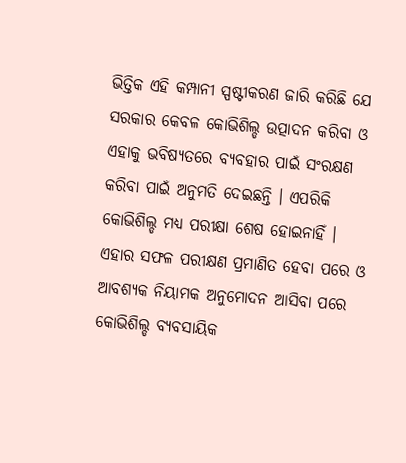ଭିତ୍ତିକ ଏହି କମ୍ପାନୀ ସ୍ପଷ୍ଟୀକରଣ ଜାରି କରିଛି ଯେ ସରକାର କେବଳ କୋଭିଶିଲ୍ଡ ଉତ୍ପାଦନ କରିବା ଓ ଏହାକୁ ଭବିଷ୍ୟତରେ ବ୍ୟବହାର ପାଇଁ ସଂରକ୍ଷଣ କରିବା ପାଇଁ ଅନୁମତି ଦେଇଛନ୍ତି । ଏପରିକି କୋଭିଶିଲ୍ଡ ମଧ୍ୟ ପରୀକ୍ଷା ଶେଷ ହୋଇନାହିଁ । ଏହାର ସଫଳ ପରୀକ୍ଷଣ ପ୍ରମାଣିତ ହେବା ପରେ ଓ ଆବଶ୍ୟକ ନିୟାମକ ଅନୁମୋଦନ ଆସିବା ପରେ କୋଭିଶିଲ୍ଡ ବ୍ୟବସାୟିକ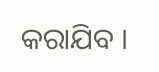କରାଯିବ ।